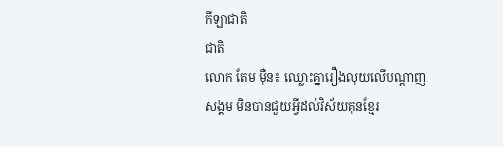កីឡាជាតិ
ជាតិ
លោក តែម ម៉ឺន៖ ឈ្លោះគ្នារឿងលុយលើបណ្តាញសង្គម មិនបានជួយអ្វីដល់វិស័យគុនខ្មែរ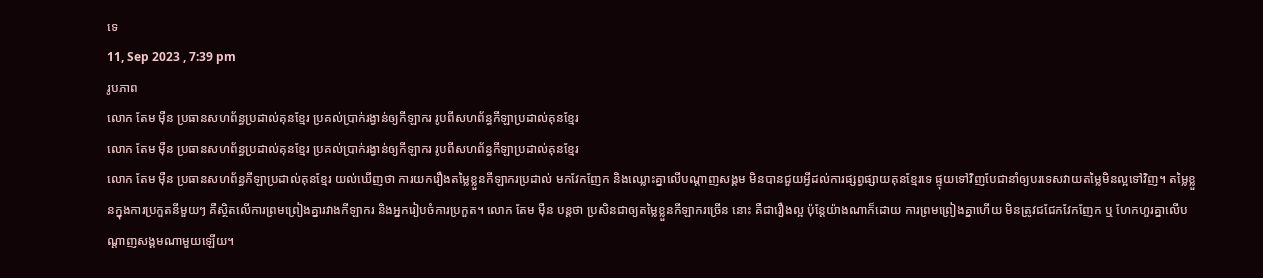ទេ
11, Sep 2023 , 7:39 pm
រូបភាព
លោក តែម ម៉ឺន ប្រធានសហព័ន្ធប្រដាល់គុនខ្មែរ ប្រគល់ប្រាក់រង្វាន់ឲ្យកីឡាករ រូបពីសហព័ន្ធកីឡាប្រដាល់គុនខ្មែរ
លោក តែម ម៉ឺន ប្រធានសហព័ន្ធប្រដាល់គុនខ្មែរ ប្រគល់ប្រាក់រង្វាន់ឲ្យកីឡាករ រូបពីសហព័ន្ធកីឡាប្រដាល់គុនខ្មែរ
លោក តែម ម៉ឺន ប្រធានសហព័ន្ធកីឡាប្រដាល់គុនខ្មែរ យល់ឃើញថា ការយករឿងតម្លៃខ្លួនកីឡាករប្រដាល់ មកវែកញែក និងឈ្លោះគ្នាលើបណ្ដាញសង្គម មិនបានជួយអ្វីដល់ការផ្សព្វផ្សាយគុនខ្មែរទេ ផ្ទុយទៅវិញបែជានាំឲ្យបរទេសវាយតម្លៃមិនល្អទៅវិញ។ តម្លៃខ្លួនក្នុងការប្រកួតនីមួយៗ គឺស្ថិតលើការព្រមព្រៀងគ្នារវាងកីឡាករ និងអ្នករៀបចំការប្រកួត។ លោក តែម ម៉ឺន បន្ដថា ប្រសិនជាឲ្យតម្លៃខ្លួនកីឡាករច្រើន នោះ គឺជារឿងល្អ ប៉ុន្ដែយ៉ាងណាក៏ដោយ ការព្រមព្រៀងគ្នាហើយ មិនត្រូវជជែកវែកញែក ឬ ហែកហួរគ្នាលើបណ្ដាញសង្គមណាមួយឡើយ។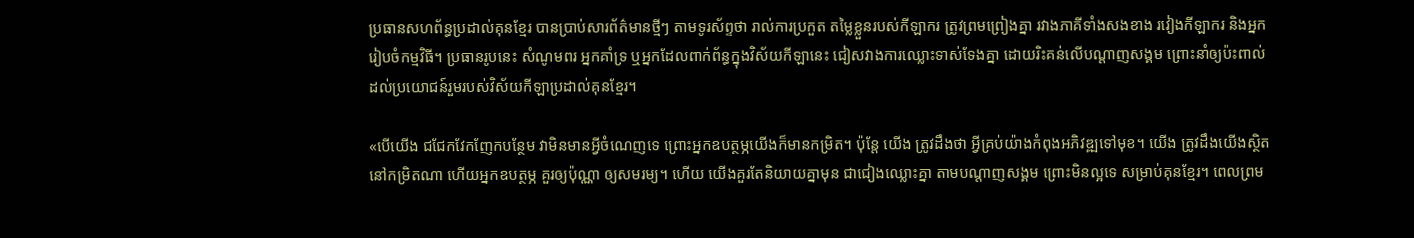ប្រធានសហព័ន្ធប្រដាល់គុនខ្មែរ បានប្រាប់សារព័ត៌មានថ្មីៗ តាមទូរស័ព្ទថា រាល់ការប្រកួត តម្លៃខ្លួនរបស់កីឡាករ ត្រូវព្រមព្រៀងគ្នា រវាងភាគីទាំងសងខាង រវៀងកីឡាករ និងអ្នករៀបចំកម្មវិធី។ ប្រធានរូបនេះ សំណូមពរ អ្នកគាំទ្រ ឬអ្នកដែលពាក់ព័ន្ធក្នុងវិស័យកីឡានេះ ជៀសវាងការឈ្លោះទាស់ទែងគ្នា ដោយរិះគន់លើបណ្ដាញសង្គម ព្រោះនាំឲ្យប៉ះពាល់ដល់ប្រយោជន៍រួមរបស់វិស័យកីឡាប្រដាល់គុនខ្មែរ។

«បើយើង ជជែកវែកញែកបន្ថែម វាមិនមានអ្វីចំណេញទេ ព្រោះអ្នកឧបត្ថម្ភយើងក៏មានកម្រិត។ ប៉ុន្ដែ យើង ត្រូវដឹងថា អ្វីគ្រប់យ៉ាងកំពុងអភិវឌ្ឍទៅមុខ។ យើង ត្រូវដឹងយើងស្ថិតនៅកម្រិតណា ហើយអ្នកឧបត្ថម្ភ គួរឲ្យប៉ុណ្ណា ឲ្យសមរម្យ។ ហើយ យើងគួរតែនិយាយគ្នាមុន ជាជៀងឈ្លោះគ្នា តាមបណ្ដាញសង្គម ព្រោះមិនល្អទេ សម្រាប់គុនខ្មែរ។ ពេលព្រម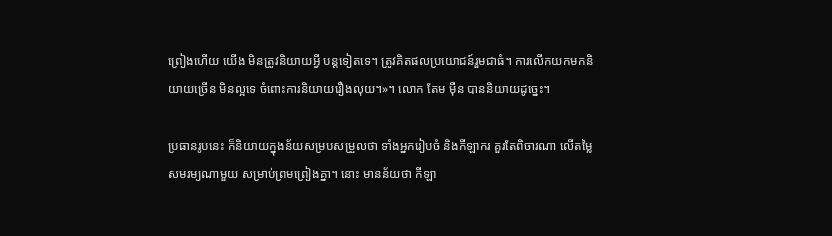ព្រៀងហើយ យើង មិនត្រូវនិយាយអ្វី បន្តទៀតទេ។ ត្រូវគិតផលប្រយោជន៍រួមជាធំ។ ការលើកយកមកនិយាយច្រើន មិនល្អទេ ចំពោះការនិយាយរឿងលុយ។»។ លោក តែម ម៉ឺន បាននិយាយដូច្នេះ។

ប្រធានរូបនេះ ក៏និយាយក្នុងន័យសម្របសម្រួលថា ទាំងអ្នករៀបចំ និងកីឡាករ គួរតែពិចារណា លើតម្លៃសមរម្យណាមួយ សម្រាប់ព្រមព្រៀងគ្នា។ នោះ មានន័យថា កីឡា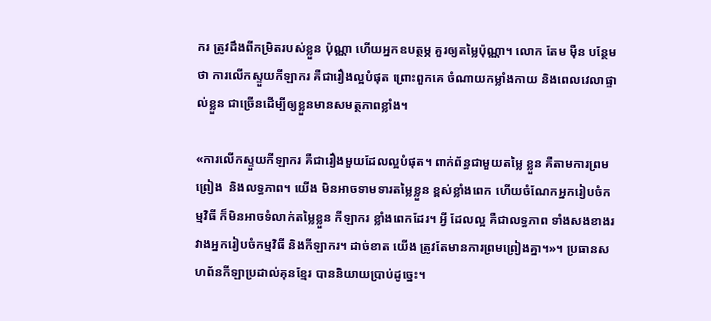ករ ត្រូវដឹងពីកម្រិតរបស់ខ្លួន ប៉ុណ្ណា ហើយអ្នកឧបត្ថម្ភ គួរឲ្យតម្លៃប៉ុណ្ណា។ លោក តែម ម៉ឺន បន្ថែមថា ការលើកស្ទួយកីឡាករ គឺជារឿងល្អបំផុត ព្រោះពួកគេ ចំណាយកម្លាំងកាយ និងពេលវេលាផ្ទាល់ខ្លួន ជាច្រើនដើម្បីឲ្យខ្លួនមានសមត្ថភាពខ្លាំង។

«ការលើកស្ទួយកីឡាករ គឺជារឿងមួយដែលល្អបំផុត។ ពាក់ព័ន្ធជាមួយតម្លៃ ខ្លួន គឺតាមការព្រមព្រៀង  និងលទ្ធភាព។ យើង មិនអាចទាមទារតម្លៃខ្លួន ខ្ពស់ខ្លាំងពេក ហើយចំណែកអ្នករៀបចំកម្មវិធី ក៏មិនអាចទំលាក់តម្លៃខ្លួន កីឡាករ ខ្លាំងពេកដែរ។ អ្វី ដែលល្អ គឺជាលទ្ធភាព ទាំងសងខាងរវាងអ្នករៀបចំកម្មវិធី និងកីឡាករ។ ដាច់ខាត យើង ត្រូវតែមានការព្រមព្រៀងគ្នា។»។ ប្រធានសហព័នកីឡាប្រដាល់គុនខ្មែរ បាននិយាយប្រាប់ដូច្នេះ។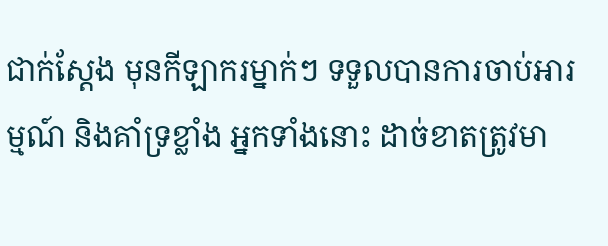ជាក់ស្ដែង មុនកីឡាករម្នាក់ៗ ទទួលបានការចាប់អារម្មណ៍ និងគាំទ្រខ្លាំង អ្នកទាំងនោះ ដាច់ខាតត្រូវមា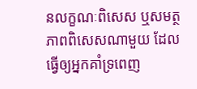នលក្ខណៈពិសេស ឬសមត្ថភាពពិសេសណាមួយ ដែលធ្វើឲ្យអ្នកគាំទ្រពេញ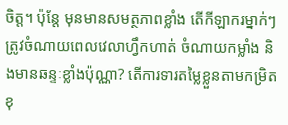ចិត្ត។ ប៉ុន្ដែ មុនមានសមត្ថភាពខ្លាំង តើកីឡាករម្នាក់ៗ ត្រូវចំណាយពេលវេលាហ្វឹកហាត់ ចំណាយកម្លាំង និងមានឆន្ទៈខ្លាំងប៉ុណ្ណា? តើការទារតម្លៃខ្លួនតាមកម្រិត ខុ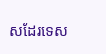សដែរទេស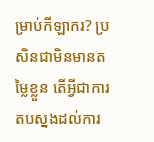ម្រាប់កីឡាករ? ប្រសិនជាមិនមានតម្លៃខ្លួន តើអ្វីជាការតបស្នងដល់ការ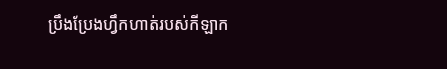ប្រឹងប្រែងហ្វឹកហាត់របស់កីឡាក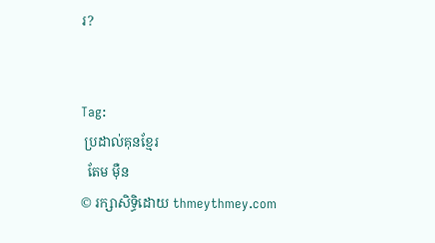រ?


Tag:
 ប្រដាល់គុនខ្មែរ
  តែម ម៉ឺន
© រក្សាសិទ្ធិដោយ thmeythmey.com